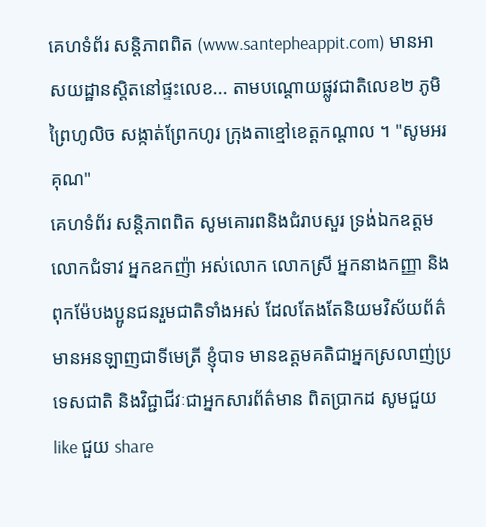គេហទំព័រ សន្តិភាពពិត (www.santepheappit.com) មានអាសយដ្ឋានស្តិតនៅផ្ទះលេខ... តាមបណ្តោយផ្លូវជាតិលេខ២ ភូមិព្រៃហូលិច សង្កាត់ព្រែកហូរ ក្រុងតាខ្មៅខេត្តកណ្ដាល ។ "សូមអរគុណ"
គេហទំព័រ សន្តិភាពពិត សូមគោរពនិងជំរាបសួរ ទ្រង់ឯកឧត្តម លោកជំទាវ អ្នកឧកញ៉ា អស់លោក លោកស្រី អ្នកនាងកញ្ញា និង ពុកម៉ែបងប្អូនជនរួមជាតិទាំងអស់ ដែលតែងតែនិយមវិស័យព័ត៌មានអនឡាញជាទីមេត្រី ខ្ញុំបាទ មានឧត្តមគតិជាអ្នកស្រលាញ់ប្រទេសជាតិ និងវិជ្ជាជីវៈជាអ្នកសារព័ត៌មាន ពិតប្រាកដ សូមជួយ like ជួយ share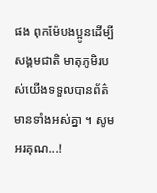ផង ពុកម៉ែបងប្អូនដើម្បីសង្គមជាតិ មាតុភូមិរបស់យើងទទួលបានព័ត៌មានទាំងអស់គ្នា ។ សូមអរគុណ...!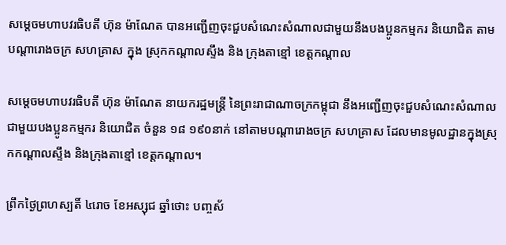សម្តេចមហាបវរធិបតី ហ៊ុន ម៉ាណែត បានអញ្ជើញចុះជួបសំណេះសំណាលជាមួយនឹងបងប្អូនកម្មករ និយោជិត តាមបណ្តារោងចក្រ សហគ្រាស ក្នុង ស្រុកកណ្ដាលស្ទឹង និង ក្រុងតាខ្មៅ ខេត្តកណ្ដាល

សម្តេចមហាបវរធិបតី ហ៊ុន ម៉ាណែត នាយករដ្ឋមន្ត្រី នៃព្រះរាជាណាចក្រកម្ពុជា នឹងអញ្ជើញចុះជួបសំណេះសំណាលជាមួយបងប្អូនកម្មករ និយោជិត ចំនួន ១៨ ១៩០នាក់ នៅតាមបណ្តារោងចក្រ សហគ្រាស ដែលមានមូលដ្ឋានក្នុងស្រុកកណ្តាលស្ទឹង និងក្រុងតាខ្មៅ ខេត្តកណ្តាល។

ព្រឹកថ្ងៃព្រហស្បតិ៍ ៤រោច ខែអស្សុជ ឆ្នាំថោះ បញ្ចស័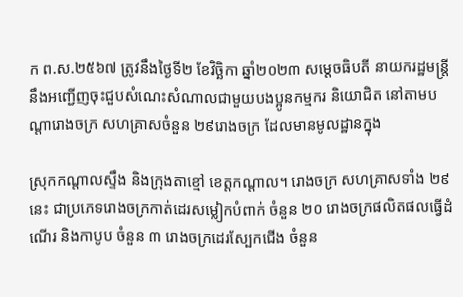ក ព.ស.២៥៦៧ ត្រូវនឹងថ្ងៃទី២ ខែវិច្ឆិកា ឆ្នាំ២០២៣ សម្តេចធិបតី នាយករដ្ឋមន្ត្រី នឹងអញ្ជើញចុះជួបសំណេះសំណាលជាមួយបងប្អូនកម្មករ និយោជិត នៅតាមបណ្តារោងចក្រ សហគ្រាសចំនួន ២៩រោងចក្រ ដែលមានមូលដ្ឋានក្នុង

ស្រុកកណ្តាលស្ទឹង និងក្រុងតាខ្មៅ ខេត្តកណ្តាល។ រោងចក្រ សហគ្រាសទាំង ២៩នេះ ជាប្រភេទរោងចក្រកាត់ដេរសម្លៀកបំពាក់ ចំនួន ២០ រោងចក្រផលិតផលធ្វើដំណើរ និងកាបូប ចំនួន ៣ រោងចក្រដេរស្បែកជើង ចំនួន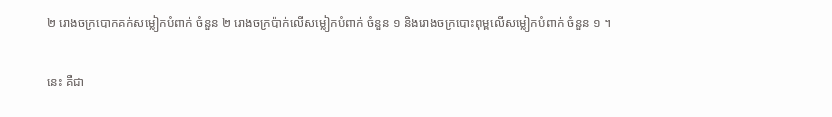២ រោងចក្របោកគក់សម្លៀកបំពាក់ ចំនួន ២ រោងចក្រប៉ាក់លើសម្លៀកបំពាក់ ចំនួន ១ និងរោងចក្របោះពុម្ពលើសម្លៀកបំពាក់ ចំនួន ១ ។

នេះ គឺជា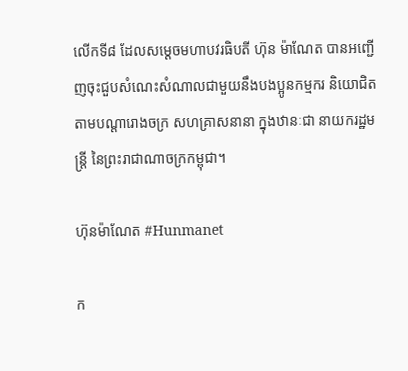លើកទី៨ ដែលសម្តេចមហាបវរធិបតី ហ៊ុន ម៉ាណែត បានអញ្ជើញចុះជួបសំណេះសំណាលជាមួយនឹងបងប្អូនកម្មករ និយោជិត តាមបណ្តារោងចក្រ សហគ្រាសនានា ក្នុងឋានៈជា នាយករដ្ឋមន្ត្រី នៃព្រះរាជាណាចក្រកម្ពុជា។

ហ៊ុនម៉ាណែត #Hunmanet

ក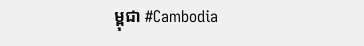ម្ពុជា #Cambodia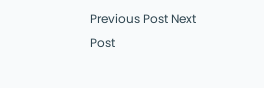Previous Post Next Post